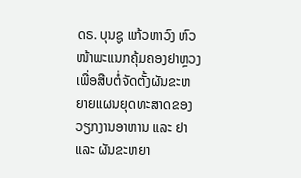ດຣ. ບຸນຊູ ແກ້ວຫາວົງ ຫົວໜ້າພະແນກຄຸ້ມຄອງຢາຫຼວງ
ເພື່ອສືບຕໍ່ຈັດຕັ້ງຜັນຂະຫຍາຍແຜນຍຸດທະສາດຂອງວຽກງານອາຫານ ແລະ ຢາ ແລະ ຜັນຂະຫຍາ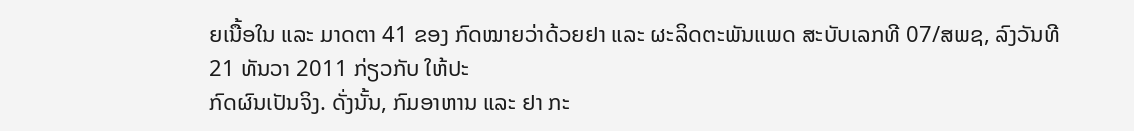ຍເນື້ອໃນ ແລະ ມາດຕາ 41 ຂອງ ກົດໝາຍວ່າດ້ວຍຢາ ແລະ ຜະລິດຕະພັນແພດ ສະບັບເລກທີ 07/ສພຊ, ລົງວັນທີ 21 ທັນວາ 2011 ກ່ຽວກັບ ໃຫ້ປະ
ກົດຜົນເປັນຈິງ. ດັ່ງນັ້ນ, ກົມອາຫານ ແລະ ຢາ ກະ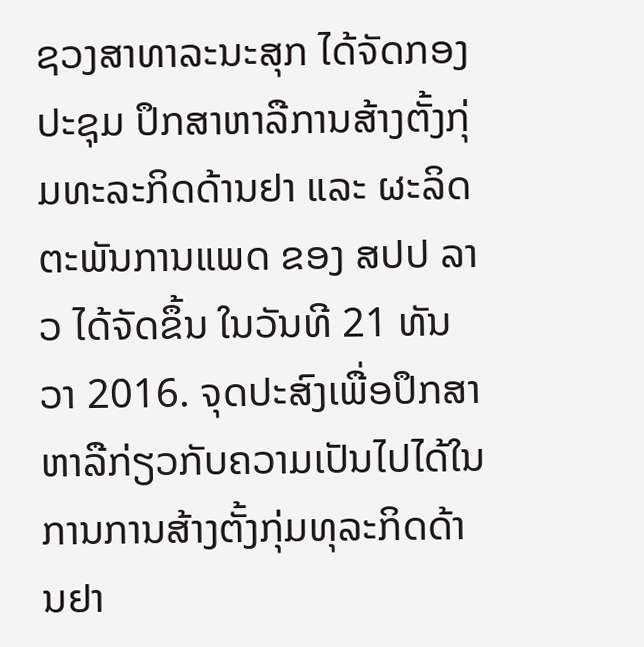ຊວງສາທາລະນະສຸກ ໄດ້ຈັດກອງປະຊຸມ ປຶກສາຫາລືການສ້າງຕັ້ງກຸ່ມທະລະກິດດ້ານຢາ ແລະ ຜະລິດຕະພັນການແພດ ຂອງ ສປປ ລາວ ໄດ້ຈັດຂຶ້ນ ໃນວັນທີ 21 ທັນວາ 2016. ຈຸດປະສົງເພື່ອປຶກສາຫາລືກ່ຽວກັບຄວາມເປັນໄປໄດ້ໃນການການສ້າງຕັ້ງກຸ່ມທຸລະກິດດ້ານຢາ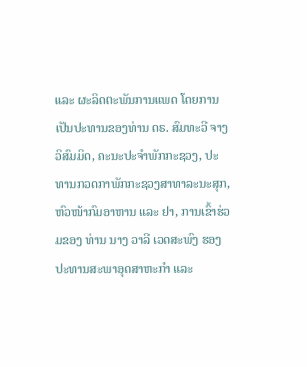ແລະ ຜະລິດຕະພັນການແພດ ໂດຍການເປັນປະທານຂອງທ່ານ ດຣ. ສົມທະວີ ຈາງວິສົມມິດ, ຄະນະປະຈໍາພັກກະຊວງ, ປະທານກວດກາພັກກະຊວງສາທາລະນະສຸກ, ຫົວໜ້າກົມອາຫານ ແລະ ຢາ, ການເຂົ້າຮ່ວມຂອງ ທ່ານ ນາງ ວາລີ ເວດສະພົງ ຮອງປະທານສະພາອຸດສາຫະກໍາ ແລະ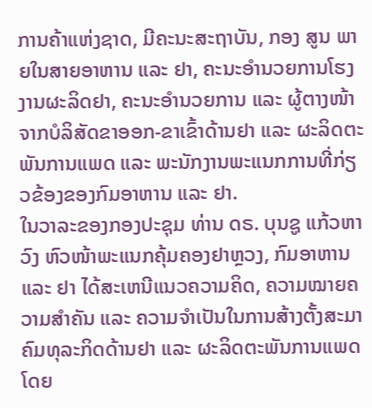ການຄ້າແຫ່ງຊາດ, ມີຄະນະສະຖາບັນ, ກອງ ສູນ ພາຍໃນສາຍອາຫານ ແລະ ຢາ, ຄະນະອໍານວຍການໂຮງງານຜະລິດຢາ, ຄະນະອໍານວຍການ ແລະ ຜູ້ຕາງໜ້າ ຈາກບໍລິສັດຂາອອກ-ຂາເຂົ້າດ້ານຢາ ແລະ ຜະລິດຕະພັນການແພດ ແລະ ພະນັກງານພະແນກການທີ່ກ່ຽວຂ້ອງຂອງກົມອາຫານ ແລະ ຢາ.
ໃນວາລະຂອງກອງປະຊຸມ ທ່ານ ດຣ. ບຸນຊູ ແກ້ວຫາວົງ ຫົວໜ້າພະແນກຄຸ້ມຄອງຢາຫຼວງ, ກົມອາຫານ ແລະ ຢາ ໄດ້ສະເຫນີແນວຄວາມຄິດ, ຄວາມໝາຍຄວາມສໍາຄັນ ແລະ ຄວາມຈໍາເປັນໃນການສ້າງຕັ້ງສະມາຄົມທຸລະກິດດ້ານຢາ ແລະ ຜະລິດຕະພັນການແພດ ໂດຍ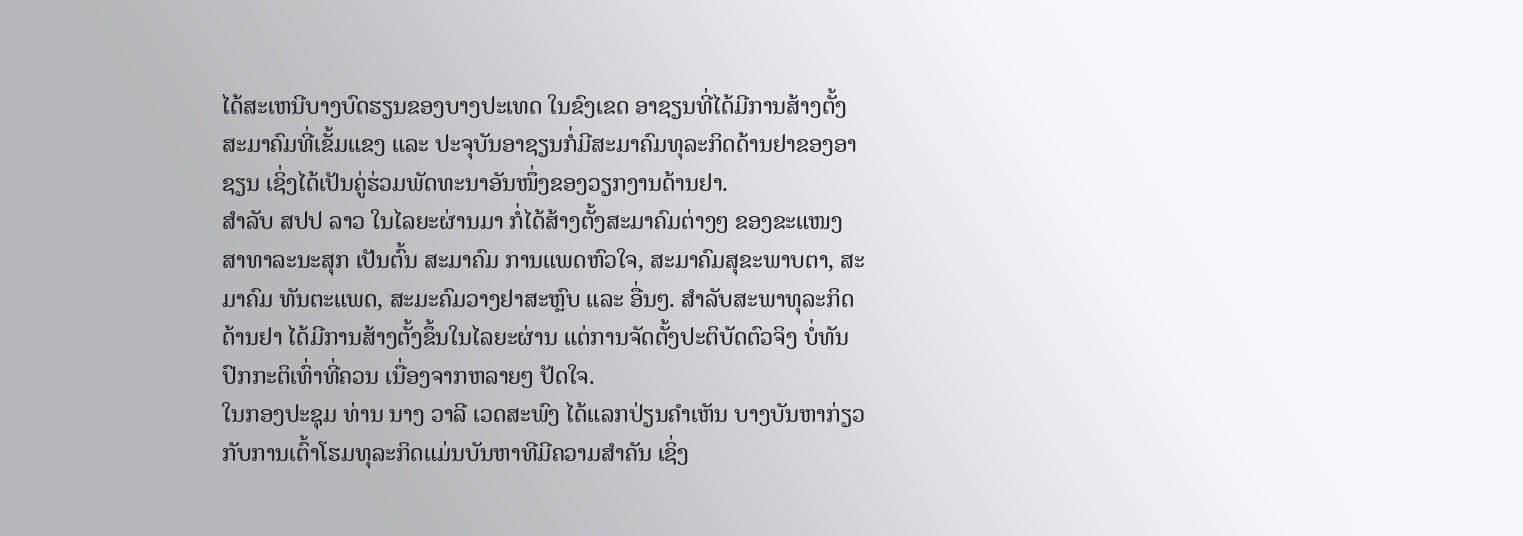ໄດ້ສະເຫນີບາງບົດຮຽນຂອງບາງປະເທດ ໃນຂົງເຂດ ອາຊຽນທີ່ໄດ້ມີການສ້າງຕັ້ງສະມາຄົມທີ່ເຂັ້ມແຂງ ແລະ ປະຈຸບັນອາຊຽນກໍ່ມີສະມາຄົມທຸລະກິດດ້ານຢາຂອງອາຊຽນ ເຊິ່ງໄດ້ເປັນຄູ່ຮ່ວມພັດທະນາອັນໜຶ່ງຂອງວຽກງານດ້ານຢາ.
ສໍາລັບ ສປປ ລາວ ໃນໄລຍະຜ່ານມາ ກໍ່ໄດ້ສ້າງຕັ້ງສະມາຄົມຕ່າງໆ ຂອງຂະແໜງສາທາລະນະສຸກ ເປັນຕົ້ນ ສະມາຄົມ ການແພດຫົວໃຈ, ສະມາຄົມສຸຂະພາບຕາ, ສະມາຄົມ ທັນຕະແພດ, ສະມະຄົມວາງຢາສະຫຼົບ ແລະ ອື່ນໆ. ສໍາລັບສະພາທຸລະກິດດ້ານຢາ ໄດ້ມີການສ້າງຕັ້ງຂຶ້ນໃນໄລຍະຜ່ານ ແຕ່ການຈັດຕັ້ງປະຕິບັດຕົວຈິງ ບໍ່ທັນປົກກະຕິເທົ່າທີ່ຄວນ ເນື່ອງຈາກຫລາຍໆ ປັດໃຈ.
ໃນກອງປະຊຸມ ທ່ານ ນາງ ວາລີ ເວດສະພົງ ໄດ້ແລກປ່ຽນຄໍາເຫັນ ບາງບັນຫາກ່ຽວກັບການເຕົ້າໂຮມທຸລະກິດແມ່ນບັນຫາທີມີຄວາມສໍາຄັນ ເຊິ່ງ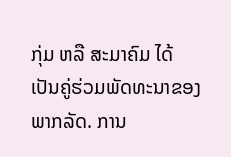ກຸ່ມ ຫລື ສະມາຄົມ ໄດ້ເປັນຄູ່ຮ່ວມພັດທະນາຂອງພາກລັດ. ການ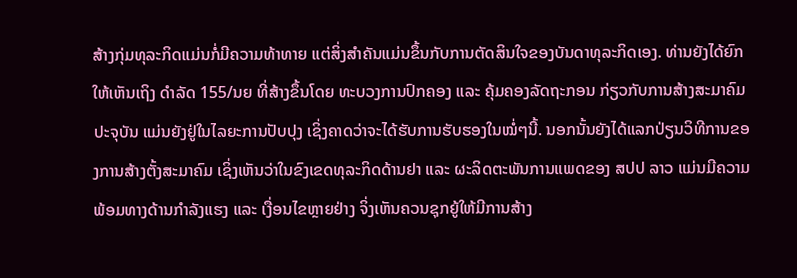ສ້າງກຸ່ມທຸລະກິດແມ່ນກໍ່ມີຄວາມທ້າທາຍ ແຕ່ສິ່ງສໍາຄັນແມ່ນຂຶ້ນກັບການຕັດສິນໃຈຂອງບັນດາທຸລະກິດເອງ. ທ່ານຍັງໄດ້ຍົກໃຫ້ເຫັນເຖິງ ດໍາລັດ 155/ນຍ ທີ່ສ້າງຂຶ້ນໂດຍ ທະບວງການປົກຄອງ ແລະ ຄຸ້ມຄອງລັດຖະກອນ ກ່ຽວກັບການສ້າງສະມາຄົມ ປະຈຸບັນ ແມ່ນຍັງຢູ່ໃນໄລຍະການປັບປຸງ ເຊິ່ງຄາດວ່າຈະໄດ້ຮັບການຮັບຮອງໃນໝໍ່ໆນີ້. ນອກນັ້ນຍັງໄດ້ແລກປ່ຽນວິທີການຂອງການສ້າງຕັ້ງສະມາຄົມ ເຊິ່ງເຫັນວ່າໃນຂົງເຂດທຸລະກິດດ້ານຢາ ແລະ ຜະລິດຕະພັນການແພດຂອງ ສປປ ລາວ ແມ່ນມີຄວາມພ້ອມທາງດ້ານກໍາລັງແຮງ ແລະ ເງື່ອນໄຂຫຼາຍຢ່າງ ຈິ່ງເຫັນຄວນຊຸກຍູ້ໃຫ້ມີການສ້າງ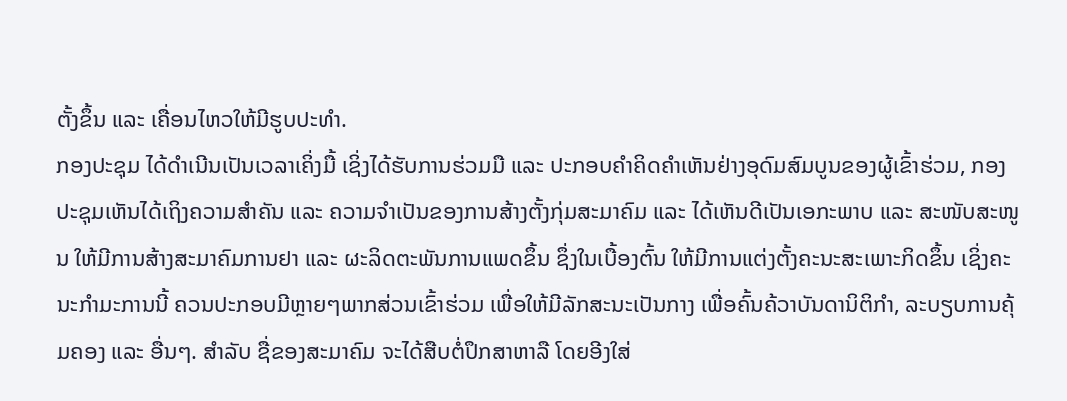ຕັ້ງຂຶ້ນ ແລະ ເຄື່ອນໄຫວໃຫ້ມີຮູບປະທໍາ.
ກອງປະຊຸມ ໄດ້ດໍາເນີນເປັນເວລາເຄິ່ງມື້ ເຊິ່ງໄດ້ຮັບການຮ່ວມມື ແລະ ປະກອບຄໍາຄິດຄໍາເຫັນຢ່າງອຸດົມສົມບູນຂອງຜູ້ເຂົ້າຮ່ວມ, ກອງປະຊຸມເຫັນໄດ້ເຖິງຄວາມສໍາຄັນ ແລະ ຄວາມຈໍາເປັນຂອງການສ້າງຕັ້ງກຸ່ມສະມາຄົມ ແລະ ໄດ້ເຫັນດີເປັນເອກະພາບ ແລະ ສະໜັບສະໜູນ ໃຫ້ມີການສ້າງສະມາຄົມການຢາ ແລະ ຜະລິດຕະພັນການແພດຂຶ້ນ ຊຶ່ງໃນເບື້ອງຕົ້ນ ໃຫ້ມີການແຕ່ງຕັ້ງຄະນະສະເພາະກິດຂຶ້ນ ເຊິ່ງຄະນະກໍາມະການນີ້ ຄວນປະກອບມີຫຼາຍໆພາກສ່ວນເຂົ້າຮ່ວມ ເພື່ອໃຫ້ມີລັກສະນະເປັນກາງ ເພື່ອຄົ້ນຄ້ວາບັນດານິຕິກໍາ, ລະບຽບການຄຸ້ມຄອງ ແລະ ອື່ນໆ. ສໍາລັບ ຊື່ຂອງສະມາຄົມ ຈະໄດ້ສືບຕໍ່ປຶກສາຫາລື ໂດຍອີງໃສ່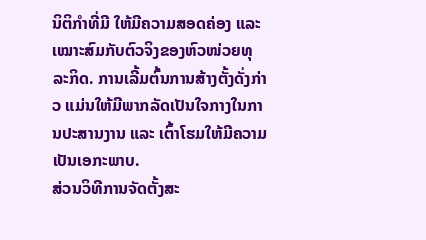ນິຕິກໍາທີ່ມີ ໃຫ້ມີຄວາມສອດຄ່ອງ ແລະ ເໝາະສົມກັບຕົວຈິງຂອງຫົວໜ່ວຍທຸລະກິດ. ການເລີ້ມຕົ້ນການສ້າງຕັ້ງດັ່ງກ່າວ ແມ່ນໃຫ້ມີພາກລັດເປັນໃຈກາງໃນການປະສານງານ ແລະ ເຕົ້າໂຮມໃຫ້ມີຄວາມເປັນເອກະພາບ.
ສ່ວນວິທີການຈັດຕັ້ງສະ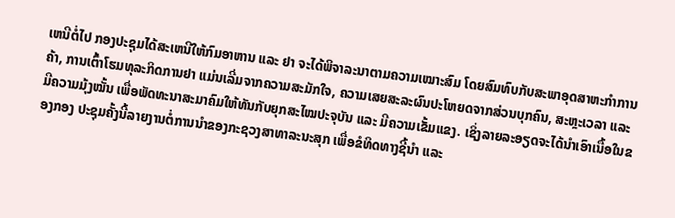ເຫນີຕໍ່ໄປ ກອງປະຊຸມໄດ້ສະເຫນີໃຫ້ກົມອາຫານ ແລະ ຢາ ຈະໄດ້ພິຈາລະນາຕາມຄວາມເໝາະສົມ ໂດຍສົມທົບກັບສະພາອຸດສາຫະກໍາການຄ້າ, ການເຕົ້າໂຮມທຸລະກິດການຢາ ແມ່ນເລີ່ມຈາກຄວາມສະມັກໃຈ, ຄວາມເສຍສະລະຜົນປະໂຫຍດຈາກສ່ວນບຸກຄົນ, ສະຫຼະເວລາ ແລະ ມີຄວາມມຸ້ງໝັ້ນ ເພື່ອພັດທະນາສະມາຄົມໃຫ້ທັນກັບຍຸກສະໄໝປະຈຸບັນ ແລະ ມີຄວາມເຂັ້ມແຂງ. ເຊິ່ງລາຍລະອຽດຈະໄດ້ນໍາເອົາເນື້ອໃນຂອງກອງ ປະຊຸມຄັ້ງນີ້ລາຍງານຕໍ່ການນໍາຂອງກະຊວງສາທາລະນະສຸກ ເພື່ອຂໍທິດທາງຊີ້ນໍາ ແລະ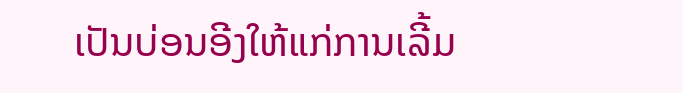ເປັນບ່ອນອີງໃຫ້ແກ່ການເລີ້ມ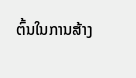ຕົ້ນໃນການສ້າງ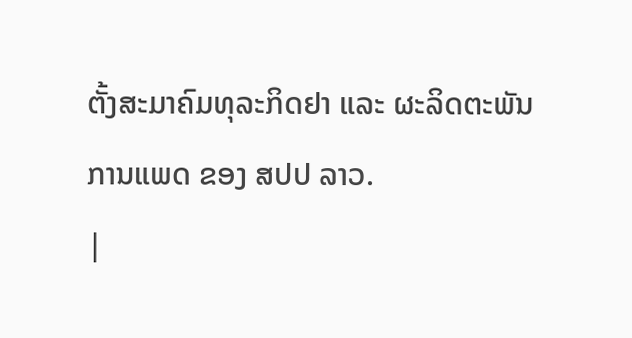ຕັ້ງສະມາຄົມທຸລະກິດຢາ ແລະ ຜະລິດຕະພັນການແພດ ຂອງ ສປປ ລາວ.
|